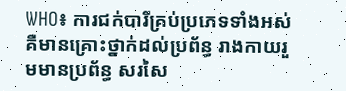WHO៖ ការជក់បារីគ្រប់ប្រភេទទាំងអស់ គឺមានគ្រោះថ្នាក់ដល់ប្រព័ន្ធ រាងកាយរួមមានប្រព័ន្ធ សរសៃ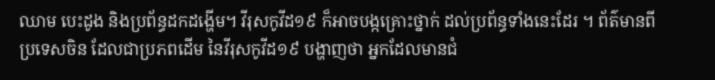ឈាម បេះដូង និងប្រព័ន្ធដកដង្ហើម។ វីរុសកូវីដ១៩ ក៏អាចបង្កគ្រោះថ្នាក់ ដល់ប្រព័ន្ធទាំងនេះដែរ ។ ព័ត៌មានពីប្រទេសចិន ដែលជាប្រភពដើម នៃវីរុសកូវីដ១៩ បង្ហាញថា អ្នកដែលមានជំ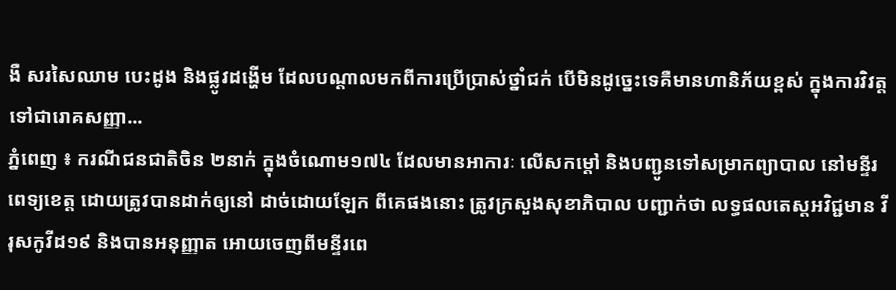ងឺ សរសៃឈាម បេះដូង និងផ្លូវដង្ហើម ដែលបណ្តាលមកពីការប្រើប្រាស់ថ្នាំជក់ បើមិនដូច្នេះទេគឺមានហានិភ័យខ្ពស់ ក្នុងការវិវត្តទៅជារោគសញ្ញា...
ភ្នំពេញ ៖ ករណីជនជាតិចិន ២នាក់ ក្នុងចំណោម១៧៤ ដែលមានអាការៈ លើសកម្ដៅ និងបញ្ជូនទៅសម្រាកព្យាបាល នៅមន្ទីរពេទ្យខេត្ត ដោយត្រូវបានដាក់ឲ្យនៅ ដាច់ដោយឡែក ពីគេផងនោះ ត្រូវក្រសួងសុខាភិបាល បញ្ជាក់ថា លទ្ធផលតេស្តអវិជ្ជមាន វីរុសកូវីដ១៩ និងបានអនុញ្ញាត អោយចេញពីមន្ទីរពេ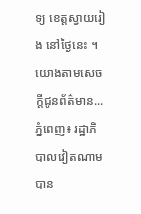ទ្យ ខេត្តស្វាយរៀង នៅថ្ងៃនេះ ។ យោងតាមសេចក្តីជូនព័ត៌មាន...
ភ្នំពេញ៖ រដ្ឋាភិបាលវៀតណាម បាន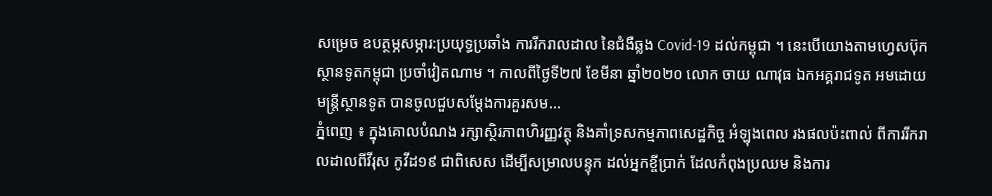សម្រេច ឧបត្ថម្ភសម្ភារ:ប្រយុទ្ធប្រឆាំង ការរីករាលដាល នៃជំងឺឆ្លង Covid-19 ដល់កម្ពុជា ។ នេះបើយោងតាមហ្វេសប៊ុក ស្ថានទូតកម្ពុជា ប្រចាំវៀតណាម ។ កាលពីថ្ងៃទី២៧ ខែមីនា ឆ្នាំ២០២០ លោក ចាយ ណាវុធ ឯកអគ្គរាជទូត អមដោយមន្រ្តីស្ថានទូត បានចូលជួបសម្តែងការគួរសម...
ភ្នំពេញ ៖ ក្នុងគោលបំណង រក្សាស្ថិរភាពហិរញ្ញវត្ថុ និងគាំទ្រសកម្មភាពសេដ្ឋកិច្ច អំឡុងពេល រងផលប៉ះពាល់ ពីការរីករាលដាលពីវីរុស កូវីដ១៩ ជាពិសេស ដើម្បីសម្រាលបន្ទុក ដល់អ្នកខ្ចីប្រាក់ ដែលកំពុងប្រឈម និងការ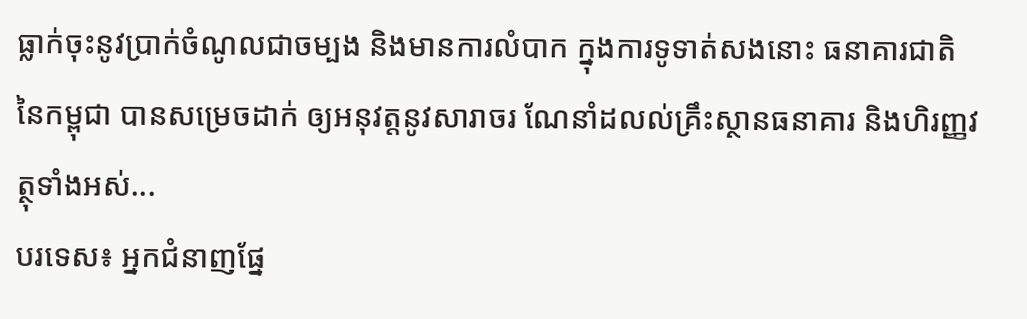ធ្លាក់ចុះនូវប្រាក់ចំណូលជាចម្បង និងមានការលំបាក ក្នុងការទូទាត់សងនោះ ធនាគារជាតិ នៃកម្ពុជា បានសម្រេចដាក់ ឲ្យអនុវត្តនូវសារាចរ ណែនាំដលល់គ្រឹះស្ថានធនាគារ និងហិរញ្ញវត្ថុទាំងអស់...
បរទេស៖ អ្នកជំនាញផ្នែ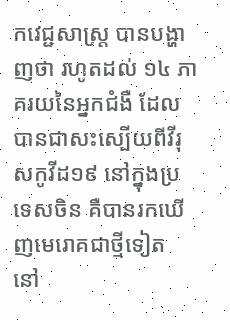កវេជ្ជសាស្ត្រ បានបង្ហាញថា រហូតដល់ ១៤ ភាគរយនៃអ្នកជំងឺ ដែលបានជាសះស្បើយពីវីរុសកូវីដ១៩ នៅក្នុងប្រទេសចិន គឺបានរកឃើញមេរោគជាថ្មីទៀត នៅ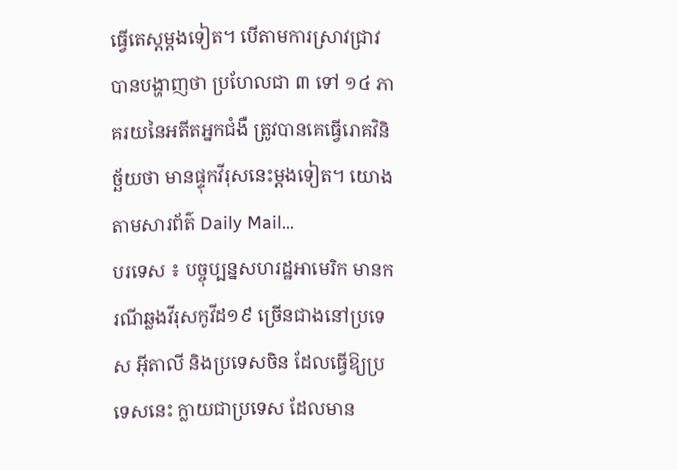ធ្វើតេស្តម្តងទៀត។ បើតាមការស្រាវជ្រាវ បានបង្ហាញថា ប្រហែលជា ៣ ទៅ ១៤ ភាគរយនៃអតីតអ្នកជំងឺ ត្រូវបានគេធ្វើរោគវិនិច្ឆ័យថា មានផ្ទុកវីរុសនេះម្តងទៀត។ យោងតាមសារព័ត៌ Daily Mail...
បរទេស ៖ បច្ចុប្បន្នសហរដ្ឋអាមេរិក មានករណីឆ្លងវីរុសកូវីដ១៩ ច្រើនជាងនៅប្រទេស អ៊ីតាលី និងប្រទេសចិន ដែលធ្វើឱ្យប្រទេសនេះ ក្លាយជាប្រទេស ដែលមាន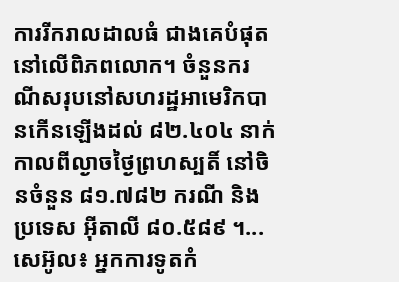ការរីករាលដាលធំ ជាងគេបំផុត នៅលើពិភពលោក។ ចំនួនករណីសរុបនៅសហរដ្ឋអាមេរិកបានកើនឡើងដល់ ៨២.៤០៤ នាក់កាលពីល្ងាចថ្ងៃព្រហស្បតិ៍ នៅចិនចំនួន ៨១.៧៨២ ករណី និងប្រទេស អ៊ីតាលី ៨០.៥៨៩ ។...
សេអ៊ូល៖ អ្នកការទូតកំ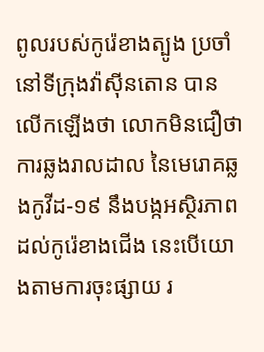ពូលរបស់កូរ៉េខាងត្បូង ប្រចាំ នៅទីក្រុងវ៉ាស៊ីនតោន បានលើកឡើងថា លោកមិនជឿថា ការឆ្លងរាលដាល នៃមេរោគឆ្លងកូវីដ-១៩ នឹងបង្កអស្ថិរភាព ដល់កូរ៉េខាងជើង នេះបើយោងតាមការចុះផ្សាយ រ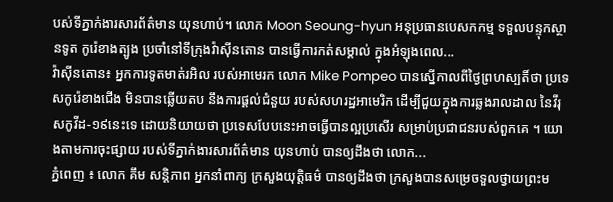បស់ទីភ្នាក់ងារសារព័ត៌មាន យុនហាប់។ លោក Moon Seoung-hyun អនុប្រធានបេសកកម្ម ទទួលបន្ទុកស្ថានទូត កូរ៉េខាងត្បូង ប្រចាំនៅទីក្រុងវ៉ាស៊ីនតោន បានធ្វើការកត់សម្គាល់ ក្នុងអំឡុងពេល...
វ៉ាស៊ីនតោន៖ អ្នកការទូតមាត់រអិល របស់អាមេរក លោក Mike Pompeo បានស្នើកាលពីថ្ងៃព្រហស្បតិ៍ថា ប្រទេសកូរ៉េខាងជើង មិនបានឆ្លើយតប នឹងការផ្តល់ជំនួយ របស់សហរដ្ឋអាមេរិក ដើម្បីជួយក្នុងការឆ្លងរាលដាល នៃវីរុសកូវីដ-១៩នេះទេ ដោយនិយាយថា ប្រទេសបែបនេះអាចធ្វើបានល្អប្រសើរ សម្រាប់ប្រជាជនរបស់ពួកគេ ។ យោងតាមការចុះផ្សាយ របស់ទីភ្នាក់ងារសារព័ត៌មាន យុនហាប់ បានឲ្យដឹងថា លោក...
ភ្នំពេញ ៖ លោក គឹម សន្តិភាព អ្នកនាំពាក្យ ក្រសួងយុត្តិធម៌ បានឲ្យដឹងថា ក្រសួងបានសម្រេចទួលថ្វាយព្រះម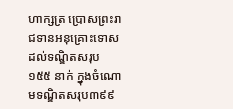ហាក្សត្រ ប្រោសព្រះរាជទានអនុគ្រោះទោស ដល់ទណ្ឌិតសរុប ១៥៥ នាក់ ក្នុងចំណោមទណ្ឌិតសរុប៣៩៩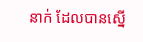នាក់ ដែលបានស្នើ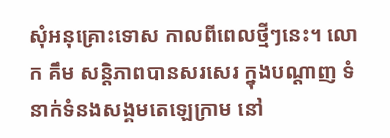សុំអនុគ្រោះទោស កាលពីពេលថ្មីៗនេះ។ លោក គឹម សន្តិភាពបានសរសេរ ក្នុងបណ្ដាញ ទំនាក់ទំនងសង្គមតេឡេក្រាម នៅ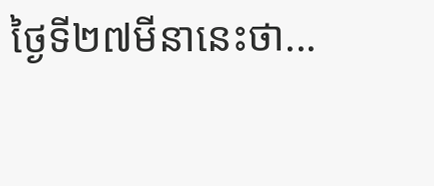ថ្ងៃទី២៧មីនានេះថា...